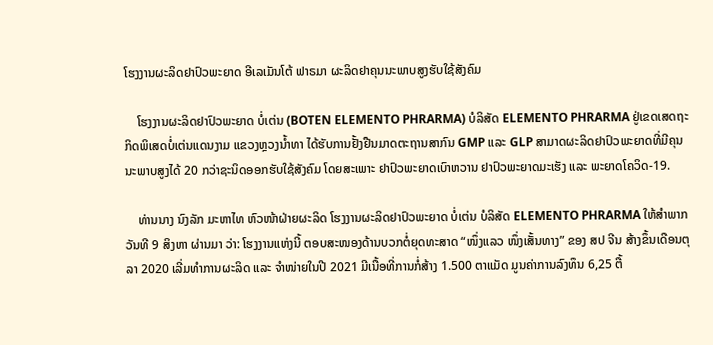ໂຮງງານຜະລິດຢາປົວພະຍາດ ອີເລເມັນໂຕ້ ຟາຣມາ ຜະລິດຢາຄຸນນະພາບສູງຮັບໃຊ້ສັງຄົມ

    ໂຮງງານຜະລິດຢາປົວພະຍາດ ບໍ່ເຕ່ນ (BOTEN ELEMENTO PHRARMA) ບໍລິສັດ ELEMENTO PHRARMA ຢູ່ເຂດເສດຖະກິດພິເສດບໍ່ເຕ່ນແດນງາມ ແຂວງຫຼວງນໍ້າທາ ໄດ້ຮັບການຢັ້ງຢືນມາດຕະຖານສາກົນ GMP ແລະ GLP ສາມາດຜະລິດຢາປົວພະຍາດທີ່ມີຄຸນນະພາບສູງໄດ້ 20 ກວ່າຊະນິດອອກຮັບໃຊ້ສັງຄົມ ໂດຍສະເພາະ ຢາປົວພະຍາດເບົາຫວານ ຢາປົວພະຍາດມະເຮັງ ແລະ ພະຍາດໂຄວິດ-19.

    ທ່ານນາງ ນົງລັກ ມະຫາໄທ ຫົວໜ້າຝ່າຍຜະລິດ ໂຮງງານຜະລິດຢາປົວພະຍາດ ບໍ່ເຕ່ນ ບໍລິສັດ ELEMENTO PHRARMA ໃຫ້ສໍາພາກວັນທີ 9 ສິງຫາ ຜ່ານມາ ວ່າ: ໂຮງງານແຫ່ງນີ້ ຕອບສະໜອງດ້ານບວກຕໍ່ຍຸດທະສາດ “ໜຶ່ງແລວ ໜຶ່ງເສັ້ນທາງ” ຂອງ ສປ ຈີນ ສ້າງຂຶ້ນເດືອນຕຸລາ 2020 ເລີ່ມທຳການຜະລິດ ແລະ ຈຳໜ່າຍໃນປີ 2021 ມີເນື້ອທີ່ການກໍ່ສ້າງ 1.500 ຕາແມັດ ມູນຄ່າການລົງທຶນ 6,25 ຕື້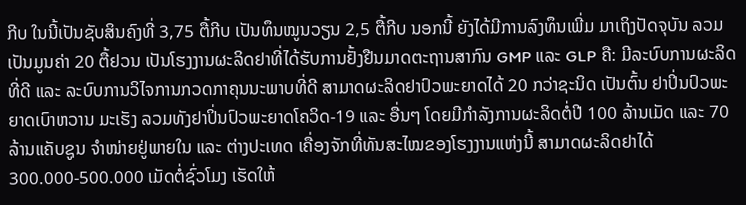ກີບ ໃນນີ້ເປັນຊັບສິນຄົງທີ່ 3,75 ຕື້ກີບ ເປັນທຶນໝູນວຽນ 2,5 ຕື້ກີບ ນອກນີ້ ຍັງໄດ້ມີການລົງທຶນເພີ່ມ ມາເຖິງປັດຈຸບັນ ລວມເປັນມູນຄ່າ 20 ຕື້ຢວນ ເປັນໂຮງງານຜະລິດຢາທີ່ໄດ້ຮັບການຢັ້ງຢືນມາດຕະຖານສາກົນ GMP ແລະ GLP ຄື: ມີລະບົບການຜະລິດທີ່ດີ ແລະ ລະບົບການວິໄຈການກວດກາຄຸນນະພາບທີ່ດີ ສາມາດຜະລິດຢາປົວພະຍາດໄດ້ 20 ກວ່າຊະນິດ ເປັນຕົ້ນ ຢາປິ່ນປົວພະຍາດເບົາຫວານ ມະເຮັງ ລວມທັງຢາປິ່ນປົວພະຍາດໂຄວິດ-19 ແລະ ອື່ນໆ ໂດຍມີກຳລັງການຜະລິດຕໍ່ປີ 100 ລ້ານເມັດ ແລະ 70 ລ້ານແຄັບຊູນ ຈໍາໜ່າຍຢູ່ພາຍໃນ ແລະ ຕ່າງປະເທດ ເຄື່ອງຈັກທີ່ທັນສະໄໝຂອງໂຮງງານແຫ່ງນີ້ ສາມາດຜະລິດຢາໄດ້ 300.000-500.000 ເມັດຕໍ່ຊົ່ວໂມງ ເຮັດໃຫ້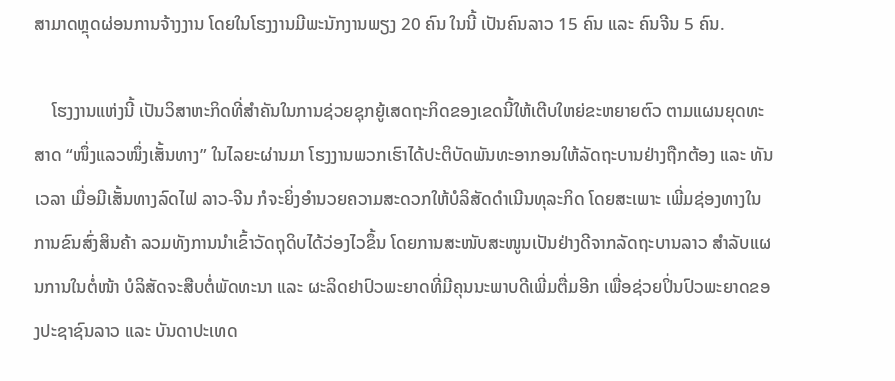ສາມາດຫຼຸດຜ່ອນການຈ້າງງານ ໂດຍໃນໂຮງງານມີພະນັກງານພຽງ 20 ຄົນ ໃນນີ້ ເປັນຄົນລາວ 15 ຄົນ ແລະ ຄົນຈີນ 5 ຄົນ.

    ໂຮງງານແຫ່ງນີ້ ເປັນວິສາຫະກິດທີ່ສຳຄັນໃນການຊ່ວຍຊຸກຍູ້ເສດຖະກິດຂອງເຂດນີ້ໃຫ້ເຕີບໃຫຍ່ຂະຫຍາຍຕົວ ຕາມແຜນຍຸດທະສາດ “ໜຶ່ງແລວໜຶ່ງເສັ້ນທາງ” ໃນໄລຍະຜ່ານມາ ໂຮງງານພວກເຮົາໄດ້ປະຕິບັດພັນທະອາກອນໃຫ້ລັດຖະບານຢ່າງຖືກຕ້ອງ ແລະ ທັນເວລາ ເມື່ອມີເສັ້ນທາງລົດໄຟ ລາວ-ຈີນ ກໍຈະຍິ່ງອຳນວຍຄວາມສະດວກໃຫ້ບໍລິສັດດຳເນີນທຸລະກິດ ໂດຍສະເພາະ ເພີ່ມຊ່ອງທາງໃນການຂົນສົ່ງສິນຄ້າ ລວມທັງການນຳເຂົ້າວັດຖຸດິບໄດ້ວ່ອງໄວຂຶ້ນ ໂດຍການສະໜັບສະໜູນເປັນຢ່າງດີຈາກລັດຖະບານລາວ ສຳລັບແຜນການໃນຕໍ່ໜ້າ ບໍລິສັດຈະສືບຕໍ່ພັດທະນາ ແລະ ຜະລິດຢາປົວພະຍາດທີ່ມີຄຸນນະພາບດີເພີ່ມຕື່ມອີກ ເພື່ອຊ່ວຍປິ່ນປົວພະຍາດຂອງປະຊາຊົນລາວ ແລະ ບັນດາປະເທດ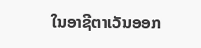ໃນອາຊີຕາເວັນອອກ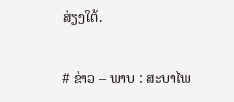ສ່ຽງໃຕ້.

# ຂ່າວ – ພາບ : ສະບາໄພ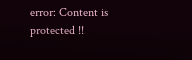error: Content is protected !!